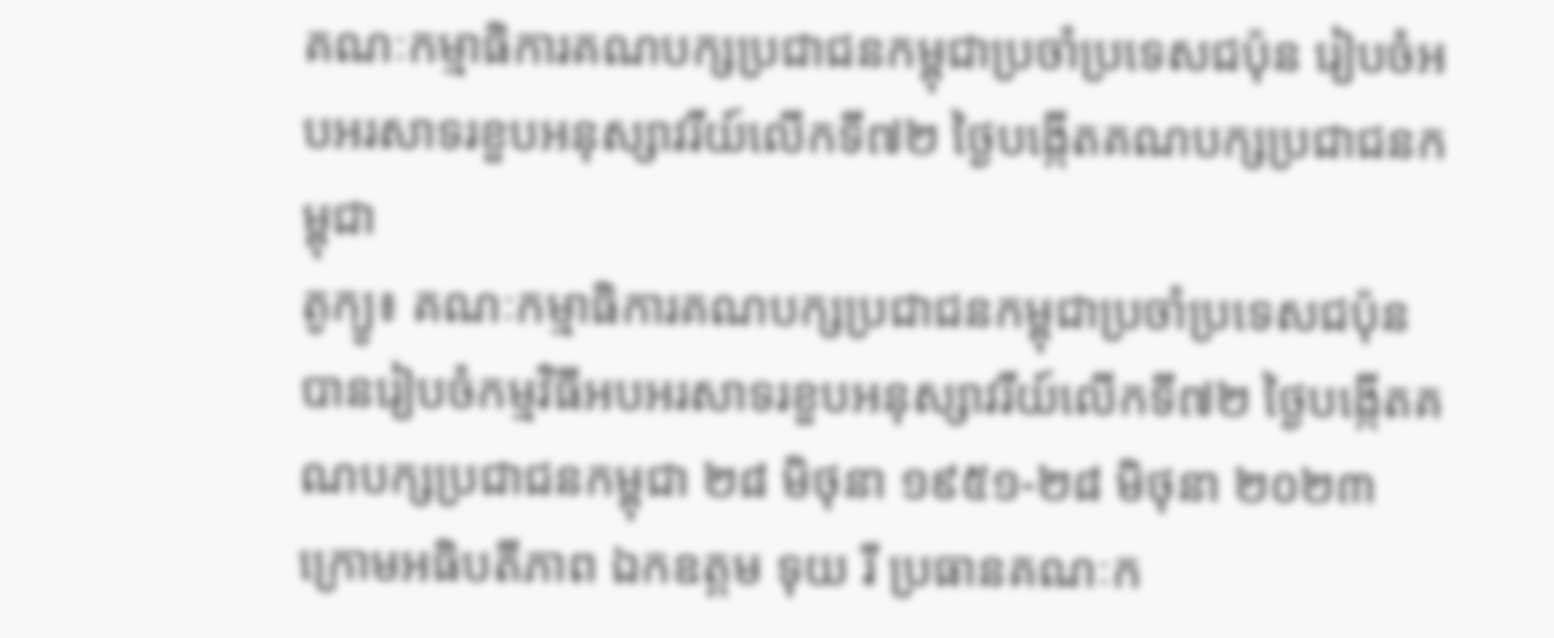គណៈកម្មាធិការគណបក្សប្រជាជនកម្ពុជាប្រចាំប្រទេសជប៉ុន រៀបចំអបអរសាទរខួបអនុស្សាវរីយ៍លើកទី៧២ ថ្ងៃបង្កើតគណបក្សប្រជាជនកម្ពុជា
តូក្យូ៖ គណៈកម្មាធិការគណបក្សប្រជាជនកម្ពុជាប្រចាំប្រទេសជប៉ុន បានរៀបចំកម្មវិធីអបអរសាទរខួបអនុស្សាវរីយ៍លើកទី៧២ ថ្ងៃបង្កើតគណបក្សប្រជាជនកម្ពុជា ២៨ មិថុនា ១៩៥១-២៨ មិថុនា ២០២៣ ក្រោមអធិបតីភាព ឯកឧត្តម ទុយ រី ប្រធានគណៈក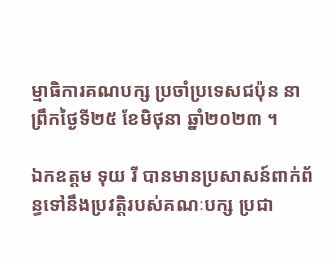ម្មាធិការគណបក្ស ប្រចាំប្រទេសជប៉ុន នាព្រឹកថ្ងៃទី២៥ ខែមិថុនា ឆ្នាំ២០២៣ ។

ឯកឧត្តម ទុយ រី បានមានប្រសាសន៍ពាក់ព័ន្ធទៅនឹងប្រវត្តិរបស់គណៈបក្ស ប្រជា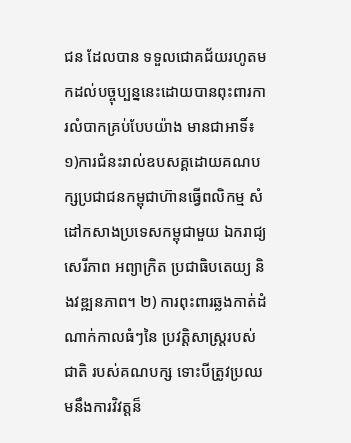ជន ដែលបាន ទទួលជោគជ័យរហូតមកដល់បច្ចុប្បន្ននេះដោយបានពុះពារការលំបាកគ្រប់បែបយ៉ាង មានជាអាទិ៍៖ ១)ការជំនះរាល់ឧបសគ្គដោយគណបក្សប្រជាជនកម្ពុជាហ៊ានធ្វើពលិកម្ម សំដៅកសាងប្រទេសកម្ពុជាមួយ ឯករាជ្យ សេរីភាព អព្យាក្រិត ប្រជាធិបតេយ្យ និងវឌ្ឍនភាព។ ២) ការពុះពារឆ្លងកាត់ដំណាក់កាលធំៗនៃ ប្រវត្តិសាស្ត្ររបស់ជាតិ របស់គណបក្ស ទោះបីត្រូវប្រឈមនឹងការវិវត្តន៏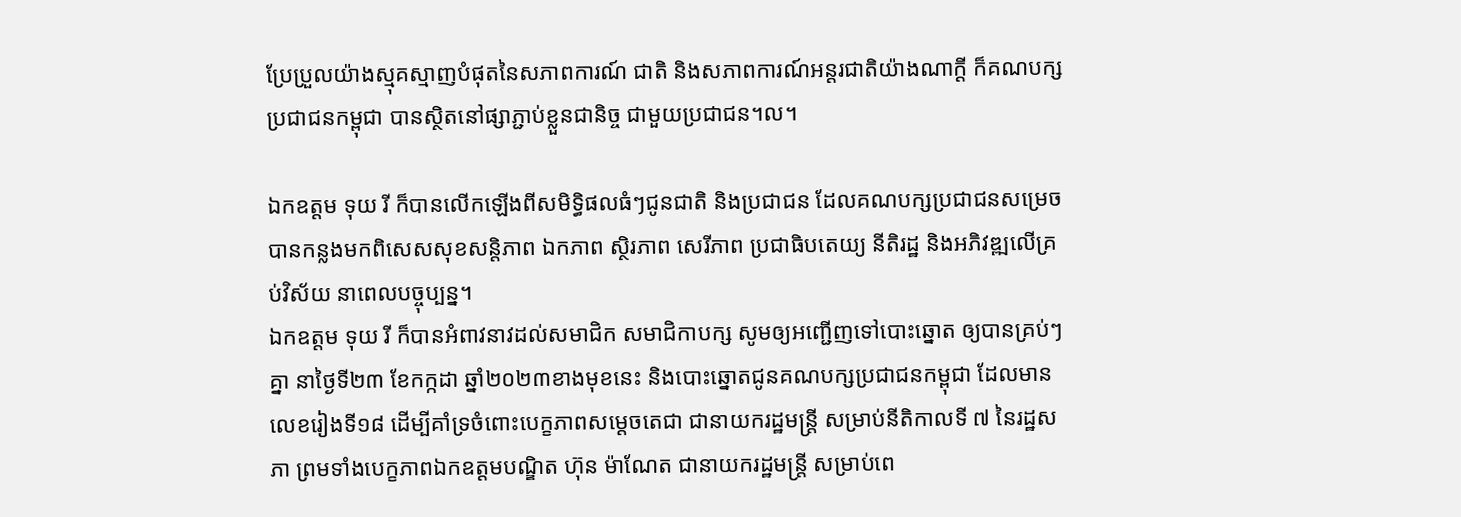ប្រែប្រួលយ៉ាងស្មុគស្មាញបំផុតនៃសភាពការណ៍ ជាតិ និងសភាពការណ៍អន្តរជាតិយ៉ាងណាក្តី ក៏គណបក្សប្រជាជនកម្ពុជា បានស្ថិតនៅផ្សាភ្ជាប់ខ្លួនជានិច្ច ជាមួយប្រជាជន។ល។

ឯកឧត្តម ទុយ រី ក៏បានលើកឡើងពីសមិទ្ធិផលធំៗជូនជាតិ និងប្រជាជន ដែលគណបក្សប្រជាជនសម្រេចបានកន្លងមកពិសេសសុខសន្តិភាព ឯកភាព ស្ថិរភាព សេរីភាព ប្រជាធិបតេយ្យ នីតិរដ្ឋ និងអភិវឌ្ឍលើគ្រប់វិស័យ នាពេលបច្ចុប្បន្ន។
ឯកឧត្តម ទុយ រី ក៏បានអំពាវនាវដល់សមាជិក សមាជិកាបក្ស សូមឲ្យអញ្ជើញទៅបោះឆ្នោត ឲ្យបានគ្រប់ៗគ្នា នាថ្ងៃទី២៣ ខែកក្កដា ឆ្នាំ២០២៣ខាងមុខនេះ និងបោះឆ្នោតជូនគណបក្សប្រជាជនកម្ពុជា ដែលមានលេខរៀងទី១៨ ដើម្បីគាំទ្រចំពោះបេក្ខភាពសម្តេចតេជា ជានាយករដ្ឋមន្ត្រី សម្រាប់នីតិកាលទី ៧ នៃរដ្ឋសភា ព្រមទាំងបេក្ខភាពឯកឧត្តមបណ្ឌិត ហ៊ុន ម៉ាណែត ជានាយករដ្ឋមន្ត្រី សម្រាប់ពេ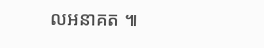លអនាគត ៕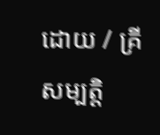ដោយ / គ្រី សម្បត្តិ